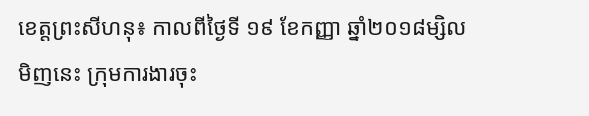ខេត្តព្រះសីហនុ៖ កាលពីថ្ងៃទី ១៩ ខែកញ្ញា ឆ្នាំ២០១៨ម្សិលមិញនេះ ក្រុមការងារចុះ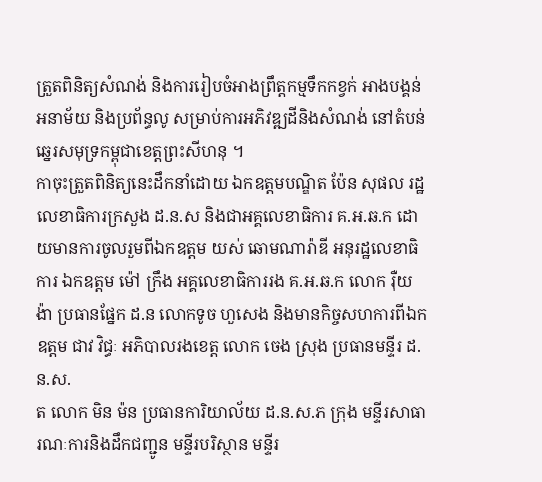ត្រួតពិនិត្យសំណង់ និងការរៀបចំអាងព្រឹត្តកម្មទឹកកខ្វក់ អាងបង្គន់អនាម័យ និងប្រព័ន្ធលូ សម្រាប់ការអភិវឌ្ឍដីនិងសំណង់ នៅតំបន់ឆ្នេរសមុទ្រកម្ពុជាខេត្តព្រះសីហនុ ។
កាចុះត្រួតពិនិត្យនេះដឹកនាំដោយ ឯកឧត្តមបណ្ឌិត ប៉ែន សុផល រដ្ឋលេខាធិការក្រសួង ដ.ន.ស និងជាអគ្គលេខាធិការ គ.អ.ឆ.ក ដោយមានការចូលរួមពីឯកឧត្តម យស់ ឆោមណារ៉ាឌី អនុរដ្ឋលេខាធិការ ឯកឧត្តម ម៉ៅ ក្រឹង អគ្គលេខាធិការរង គ.អ.ឆ.ក លោក រ៉ឺយ ង៉ា ប្រធានផ្នែក ដ.ន លោកទូច ហួសេង និងមានកិច្ចសហការពីឯកឧត្តម ជាវ វិជ្ធៈ អភិបាលរងខេត្ត លោក ចេង ស្រុង ប្រធានមន្ទីរ ដ.ន.ស.
ត លោក មិន ម៉ន ប្រធានការិយាល័យ ដ.ន.ស.ភ ក្រុង មន្ទីរសាធារណៈការនិងដឹកជញ្ជូន មន្ទីរបរិស្ថាន មន្ទីរ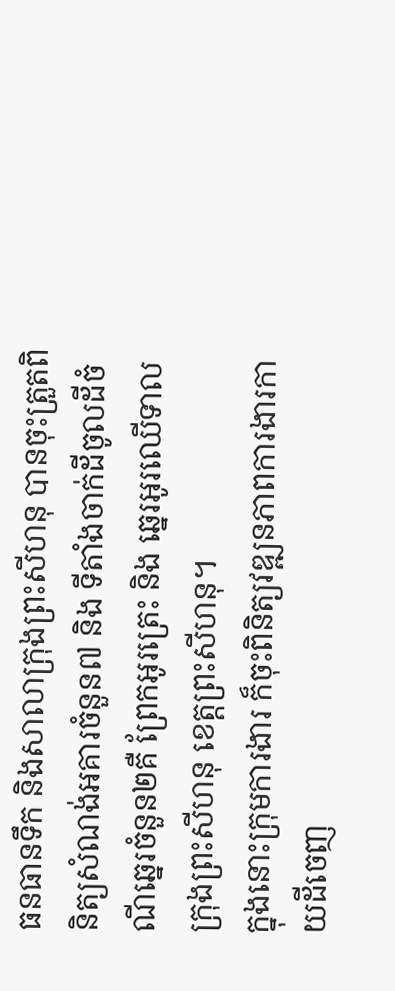ធនធានទឹក និងសាលាក្រុងព្រះសីហនុ បានចុះត្រួតពិនិត្យសំណង់អគារចំនួន៧ និង ទីតាំងចាក់ដីចូលដីចំណីឆ្នេរចំនួន២គឺ ព្រែកអូរត្រេះ និង ឆ្នេរអូរឈើទាល ក្រុងព្រះសីហនុ ខេត្តព្រះសីហនុ។
ក្នុងនោះក្រុមការងារ ក៏ចុះពិនិត្យវឌ្ឍនភាពការងារកាយដីចេញ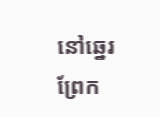នៅឆ្នេរព្រែក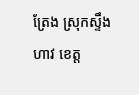ត្រែង ស្រុកស្ទឹងហាវ ខេត្ត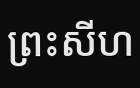ព្រះសីហ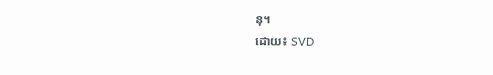នុ។
ដោយ៖ SVD